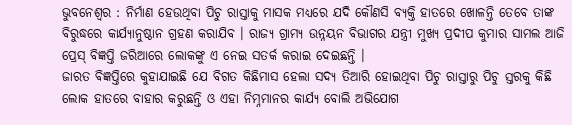ଭୁବନେଶ୍ୱର : ନିର୍ମାଣ ହେଉଥିବା ପିଚୁ ରାସ୍ତାକୁ ମାସକ ମଧ୍ୟରେ ଯଦି କୌଣସି ବ୍ୟକ୍ତି ହାତରେ ଖୋଳନ୍ତି ତେବେ ତାଙ୍କ ବିରୁଦ୍ଧରେ କାର୍ଯ୍ୟାନୁଷ୍ଠାନ ଗ୍ରହଣ କରାଯିବ । ରାଜ୍ୟ ଗ୍ରାମ୍ୟ ଉନ୍ନୟନ ବିଭାଗର ଯନ୍ତ୍ରୀ ମୁଖ୍ୟ ପ୍ରଦୀପ କୁମାର ସାମଲ ଆଜି ପ୍ରେସ୍ ବିଜ୍ଞପ୍ତି ଜରିଆରେ ଲୋକଙ୍କୁ ଏ ନେଇ ସତର୍କ କରାଇ ଦେଇଛନ୍ତି ।
ଜାରତ ବିଜ୍ଞପ୍ତିରେ କୁହାଯାଇଛି ଯେ ବିଗତ କିଛିମାସ ହେଲା ସଦ୍ୟ ତିଆରି ହୋଇଥିବା ପିଚୁ ରାସ୍ତାରୁ ପିଚୁ ସ୍ତରକୁ କିଛି ଲୋକ ହାତରେ ବାହାର କରୁଛନ୍ତି ଓ ଏହା ନିମ୍ନମାନର କାର୍ଯ୍ୟ ବୋଲି ଅଭିଯୋଗ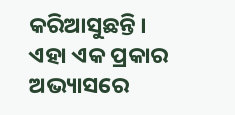କରିଆସୁଛନ୍ତି । ଏହା ଏକ ପ୍ରକାର ଅଭ୍ୟାସରେ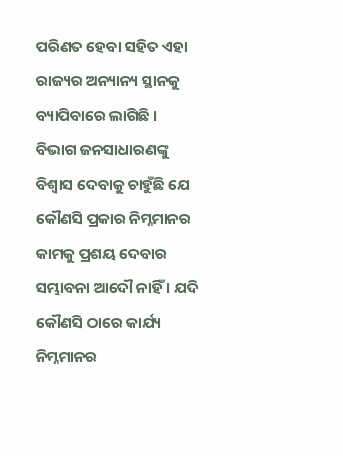ପରିଣତ ହେବା ସହିତ ଏହା ରାଜ୍ୟର ଅନ୍ୟାନ୍ୟ ସ୍ଥାନକୁ ବ୍ୟାପିବାରେ ଲାଗିଛି ।
ବିଭାଗ ଜନସାଧାରଣଙ୍କୁ ବିଶ୍ୱାସ ଦେବାକୁ ଚାହୁଁଛି ଯେ କୌଣସି ପ୍ରକାର ନିମ୍ନମାନର କାମକୁ ପ୍ରଶୟ ଦେବାର ସମ୍ଭାବନା ଆଦୌ ନାହିଁ । ଯଦି କୌଣସି ଠାରେ କାର୍ଯ୍ୟ ନିମ୍ନମାନର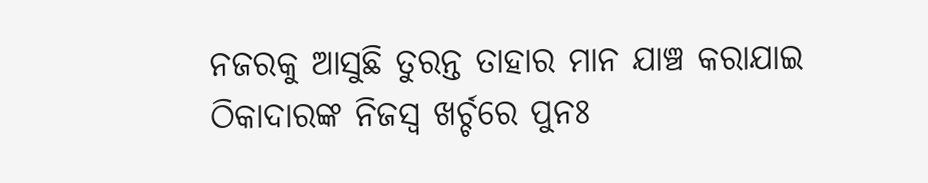ନଜରକୁ ଆସୁଛି ତୁରନ୍ତ ତାହାର ମାନ ଯାଞ୍ଚ କରାଯାଇ ଠିକାଦାରଙ୍କ ନିଜସ୍ୱ ଖର୍ଚ୍ଚରେ ପୁନଃ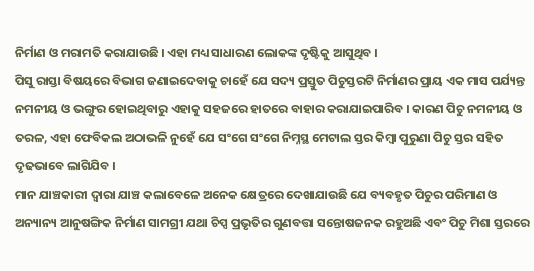ନିର୍ମାଣ ଓ ମରାମତି କରାଯାଉଛି । ଏହା ମଧ୍ୟ ସାଧାରଣ ଲୋକଙ୍କ ଦୃଷ୍ଟିକୁ ଆସୁଥିବ ।
ପିସୁ ରାସ୍ତା ବିଷୟରେ ବିଭାଗ ଜଣାଇଦେବାକୁ ଚାହେଁ ଯେ ସଦ୍ୟ ପ୍ରସ୍ତୁତ ପିଚୁସ୍ତରଟି ନିର୍ମାଣର ପ୍ରାୟ ଏକ ମାସ ପର୍ଯ୍ୟନ୍ତ ନମନୀୟ ଓ ଭଙ୍ଗୁର ହୋଇଥିବାରୁ ଏହାକୁ ସହଜରେ ହାତରେ ବାହାର କରାଯାଇପାରିବ । କାରଣ ପିଚୁ ନମନୀୟ ଓ ତରଳ, ଏହା ଫେବିକଲ ଅଠାଭଳି ନୁହେଁ ଯେ ସଂଗେ ସଂଗେ ନିମ୍ନସ୍ଥ ମେଟାଲ ସ୍ତର କିମ୍ବା ପୁରୁଣା ପିଚୁ ସ୍ତର ସହିତ ଦୃଢଭାବେ ଲାଗିଯିବ ।
ମାନ ଯାଞ୍ଚକାରୀ ଦ୍ୱାରା ଯାଞ୍ଚ କଲାବେଳେ ଅନେକ କ୍ଷେତ୍ରରେ ଦେଖାଯାଉଛି ଯେ ବ୍ୟବହୃତ ପିଚୁର ପରିମାଣ ଓ ଅନ୍ୟାନ୍ୟ ଆନୁଷଙ୍ଗିକ ନିର୍ମାଣ ସାମଗ୍ରୀ ଯଥା ଚିପ୍ସ ପ୍ରଭୃତିର ଗୁଣବତ୍ତା ସନ୍ତୋଷଜନକ ରହୁଅଛି ଏବଂ ପିଚୁ ମିଶା ସ୍ତରରେ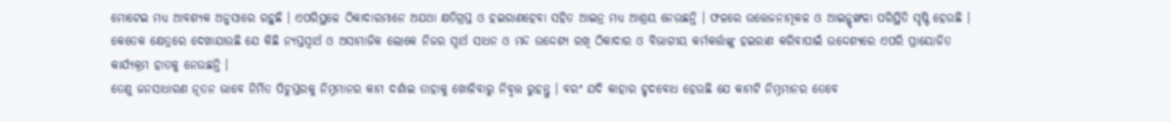ମୋଟେଇ ମଧ୍ୟ ଆବଶ୍ୟକ ଅନୁସାରେ ରହୁଛି । ଏପରିସ୍ଥଳେ ଠିକାଦାରମାନେ ଅଯଥା କ୍ଷତିଗ୍ରସ୍ତ ଓ ହଇରାଣହେବା ସହିତ ଆଇନ୍ର ମଧ୍ୟ ଆଶ୍ରୟ ନେଉଛନ୍ତି । ଫଳରେ ଉତ୍ତେଜନାମୂକଳ ଓ ଆଇନ୍ଶୃଙ୍ଖଳା ପରିସ୍ଥିତି ସୃଷ୍ଟି ହେଉଛି ।
କେତେକ କ୍ଷେତ୍ରରେ ଦେଖାଯାଉଛି ଯେ କିଛି ନ୍ୟସ୍ତସ୍ୱାର୍ଥ ଓ ଅସାମାଜିକ ଲୋକେ ନିଜର ସ୍ୱାର୍ଥ ସାଧନ ଓ ମନ୍ଦ ଉଦ୍ଦେଶ୍ୟ ରଖି ଠିକାଦାର ଓ ବିଭାଗୀୟ କର୍ମକର୍ତ୍ତାଙ୍କୁ ହଇରାଣ କରିବାପାଇଁ ଉଦ୍ଦେଶ୍ୟରେ ଏପରି ପ୍ରାୟୋଜିତ କାର୍ଯ୍ୟକ୍ରମ ହାତକୁ ନେଉଛନ୍ତି ।
ତେଣୁ ଜନସାଧାରଣ ନୂତନ ଭାବେ ନିର୍ମିତ ପିଚୁସ୍ତରକୁ ନିମ୍ନମାନର କାମ ଦର୍ଶାଇ ତାହାକୁ ଖୋଳିବାରୁ ନିବୃତ୍ତ ରୁହନ୍ତୁ । ବରଂ ଯଦି କାହାର ହୃଦବୋଧ ହେଉଛି ଯେ କାମଟି ନିମ୍ନମାନର ତେବେ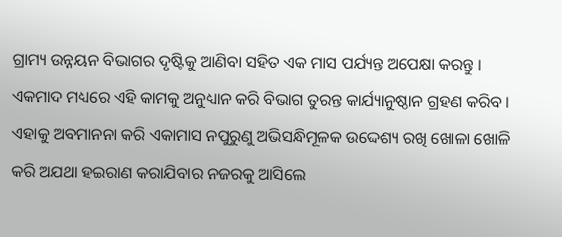ଗ୍ରାମ୍ୟ ଉନ୍ନୟନ ବିଭାଗର ଦୃଷ୍ଟିକୁ ଆଣିବା ସହିତ ଏକ ମାସ ପର୍ଯ୍ୟନ୍ତ ଅପେକ୍ଷା କରନ୍ତୁ । ଏକମାଦ ମଧ୍ୟରେ ଏହି କାମକୁ ଅନୁଧ୍ୟାନ କରି ବିଭାଗ ତୁରନ୍ତ କାର୍ଯ୍ୟାନୁଷ୍ଠାନ ଗ୍ରହଣ କରିବ ।
ଏହାକୁ ଅବମାନନା କରି ଏକାମାସ ନପୁରୁଣୁ ଅଭିସନ୍ଧିମୂଳକ ଉଦ୍ଦେଶ୍ୟ ରଖି ଖୋଳା ଖୋଳି କରି ଅଯଥା ହଇରାଣ କରାଯିବାର ନଜରକୁ ଆସିଲେ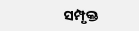ସମ୍ପୃକ୍ତ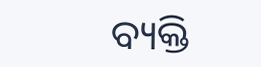ବ୍ୟକ୍ତି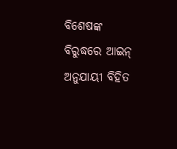ବିଶେଷଙ୍କ ବିରୁଦ୍ଧରେ ଆଇନ୍ ଅନୁଯାୟୀ ବିହିତ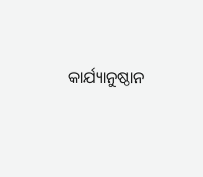କାର୍ଯ୍ୟାନୁଷ୍ଠାନ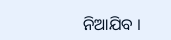ନିଆଯିବ ।